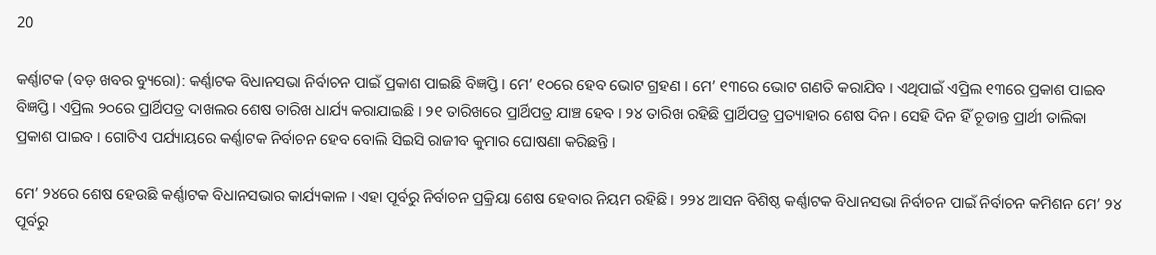20

କର୍ଣ୍ଣାଟକ (ବଡ଼ ଖବର ବ୍ୟୁରୋ): କର୍ଣ୍ଣାଟକ ବିଧାନସଭା ନିର୍ବାଚନ ପାଇଁ ପ୍ରକାଶ ପାଇଛି ବିଜ୍ଞପ୍ତି । ମେ’ ୧୦ରେ ହେବ ଭୋଟ ଗ୍ରହଣ । ମେ’ ୧୩ରେ ଭୋଟ ଗଣତି କରାଯିବ । ଏଥିପାଇଁ ଏପ୍ରିଲ ୧୩ରେ ପ୍ରକାଶ ପାଇବ ବିଜ୍ଞପ୍ତି । ଏପ୍ରିଲ ୨୦ରେ ପ୍ରାର୍ଥିପତ୍ର ଦାଖଲର ଶେଷ ତାରିଖ ଧାର୍ଯ୍ୟ କରାଯାଇଛି । ୨୧ ତାରିଖରେ ପ୍ରାର୍ଥିପତ୍ର ଯାଞ୍ଚ ହେବ । ୨୪ ତାରିଖ ରହିଛି ପ୍ରାର୍ଥିପତ୍ର ପ୍ରତ୍ୟାହାର ଶେଷ ଦିନ । ସେହି ଦିନ ହିଁ ଚୂଡାନ୍ତ ପ୍ରାର୍ଥୀ ତାଲିକା ପ୍ରକାଶ ପାଇବ । ଗୋଟିଏ ପର୍ଯ୍ୟାୟରେ କର୍ଣ୍ଣାଟକ ନିର୍ବାଚନ ହେବ ବୋଲି ସିଇସି ରାଜୀବ କୁମାର ଘୋଷଣା କରିଛନ୍ତି ।

ମେ’ ୨୪ରେ ଶେଷ ହେଉଛି କର୍ଣ୍ଣାଟକ ବିଧାନସଭାର କାର୍ଯ୍ୟକାଳ । ଏହା ପୂର୍ବରୁ ନିର୍ବାଚନ ପ୍ରକ୍ରିୟା ଶେଷ ହେବାର ନିୟମ ରହିଛି । ୨୨୪ ଆସନ ବିଶିଷ୍ଠ କର୍ଣ୍ଣାଟକ ବିଧାନସଭା ନିର୍ବାଚନ ପାଇଁ ନିର୍ବାଚନ କମିଶନ ମେ’ ୨୪ ପୂର୍ବରୁ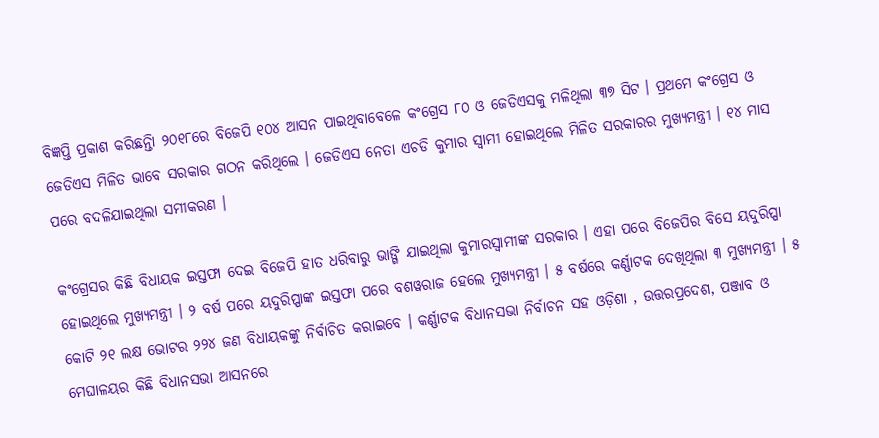ବିଜ୍ଞପ୍ତି ପ୍ରକାଶ କରିଛନ୍ତିା ୨୦୧୮ରେ ବିଜେପି ୧୦୪ ଆସନ ପାଇଥିବାବେଳେ କଂଗ୍ରେସ ୮୦ ଓ ଜେଡିଏସକୁ ମଳିଥିଲା ୩୭ ସିଟ । ପ୍ରଥମେ କଂଗ୍ରେସ ଓ ଜେଡିଏସ ମିଳିତ ଭାବେ ସରକାର ଗଠନ କରିଥିଲେ । ଜେଡିଏସ ନେତା ଏଚଡି କୁମାର ସ୍ୱାମୀ ହୋଇଥିଲେ ମିଳିତ ସରକାରର ମୁଖ୍ୟମନ୍ତ୍ରୀ । ୧୪ ମାସ ପରେ ବଦଳିଯାଇଥିଲା ସମୀକରଣ ।

କଂଗ୍ରେସର କିଛି ବିଧାୟକ ଇସ୍ତଫା ଦେଇ ବିଜେପି ହାତ ଧରିବାରୁ ଭାଙ୍ଗି ଯାଇଥିଲା କୁମାରସ୍ୱାମୀଙ୍କ ସରକାର । ଏହା ପରେ ବିଜେପିର ବିସେ ୟଦୁରିପ୍ପା ହୋଇଥିଲେ ମୁଖ୍ୟମନ୍ତ୍ରୀ । ୨ ବର୍ଷ ପରେ ୟଦୁରିପ୍ପାଙ୍କ ଇସ୍ତଫା ପରେ ବଶୱରାଜ ହେଲେ ମୁଖ୍ୟମନ୍ତ୍ରୀ । ୫ ବର୍ଷରେ କର୍ଣ୍ଣାଟକ ଦେଖିଥିଲା ୩ ମୁଖ୍ୟମନ୍ତ୍ରୀ । ୫ କୋଟି ୨୧ ଲକ୍ଷ ଭୋଟର ୨୨୪ ଜଣ ବିଧାୟକଙ୍କୁ ନିର୍ବାଚିତ କରାଇବେ । କର୍ଣ୍ଣାଟକ ବିଧାନସଭା ନିର୍ବାଚନ ସହ ଓଡ଼ିଶା , ଉତ୍ତରପ୍ରଦେଶ, ପଞ୍ଜାବ ଓ ମେଘାଳୟର କିଛି ବିଧାନସଭା ଆସନରେ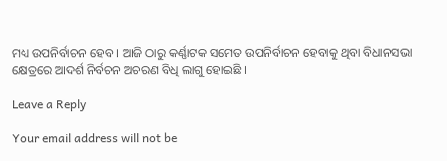ମଧ୍ୟ ଉପନିର୍ବାଚନ ହେବ । ଆଜି ଠାରୁ କର୍ଣ୍ଣାଟକ ସମେତ ଉପନିର୍ବାଚନ ହେବାକୁ ଥିବା ବିଧାନସଭା କ୍ଷେତ୍ରରେ ଆଦର୍ଶ ନିର୍ବଚନ ଅଚରଣ ବିଧି ଲାଗୁ ହୋଇଛି ।

Leave a Reply

Your email address will not be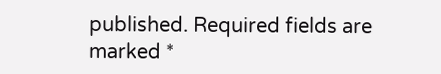published. Required fields are marked *